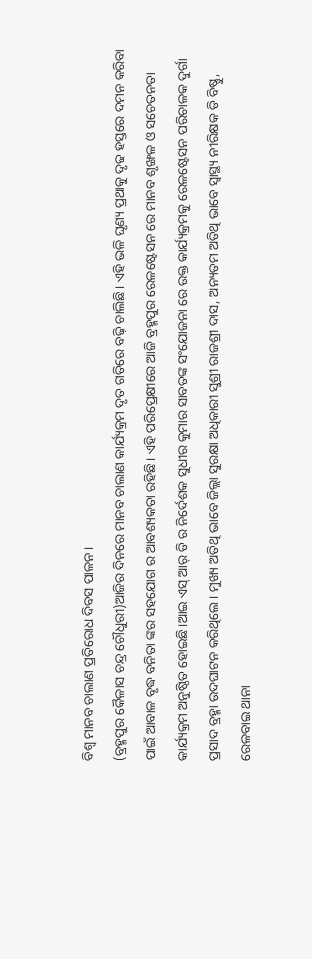ବିଶ୍ୱ ମାନବ ଚାଲାଣ ପ୍ରତିରୋଧ ଦିବସ ପାଳନ।
(ବ୍ରହ୍ମପୁର କୈଳାସ ଚନ୍ଦ୍ର ଚୌଧୁରୀ)ଆଜିର ଦିନରେ ମାନବ ଚାଲାଣ କାର୍ଯ୍ୟକ୍ରମ ଦୃତ ଗତିରେ ବଢ଼ି ଚାଲିଛି। ଏହି ଭଳି ଘୃଣ୍ୟ ପ୍ରଥାକୁ ଦୃଢ ହସ୍ତରେ ଦମନ କରିବା ପାଇଁ ଆବାଳ ବୃଦ୍ଧ ବନିତା ଙ୍କର ସହଯୋଗ ର ଆବଶ୍ୟକତା ରହିଛି। ଏହି ପରିପ୍ରେକ୍ଷୀରେ ଆଜି ବ୍ରହ୍ମପୁର ରେଳଷ୍ଟେସନ ରେ ମାନବ ଶୃଙ୍ଖଳ ଓ ସଚେତନତା କାର୍ଯ୍ୟକ୍ରମ ଅନୁଷ୍ଠିତ ହୋଇଛି।ଆଇ ଏସ୍ ଆର୍ ଡି ର ନିର୍ଦେଶକ ସୁଧୀର କୁମାର ସାବତଙ୍କ ସଂଯୋଜନା ରେ ଉକ୍ତ କାର୍ଯ୍ୟକ୍ରମକୁ ରେଳଷ୍ଟେସନ ପରିଚାଳକ ଦୁର୍ଗା ପ୍ରସାଦ ବ୍ରହ୍ମା ଉଦଘାଟନ କରିଥିଲେ। ମୁଖ୍ୟ ଅତିଥି ଭାବେ ଜିଲ୍ଲା ସୁରକ୍ଷା ଅଧିକାରୀ ସୁଶ୍ରୀ ରାଜଶ୍ରୀ ଦାସ, ଅନ୍ୟତମ ଅତିଥି ଭାବେ ସ୍ବାସ୍ଥ୍ୟ ନୀରିକ୍ଷକ ଡି ବିଷ୍ଣୁ, ରେଳବାଇ ଥାନା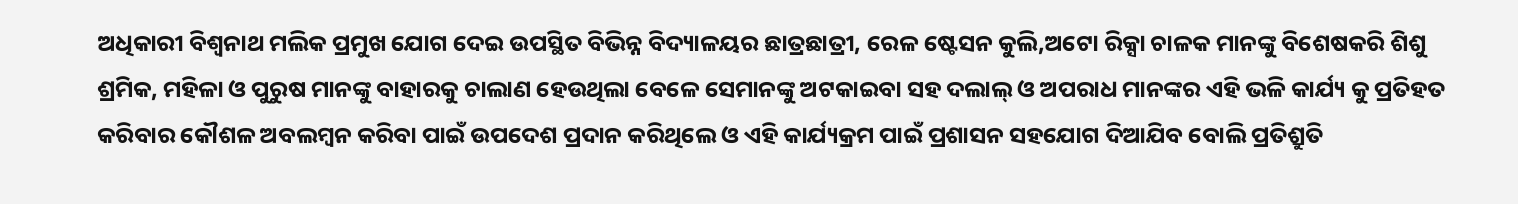ଅଧିକାରୀ ବିଶ୍ୱନାଥ ମଲିକ ପ୍ରମୁଖ ଯୋଗ ଦେଇ ଉପସ୍ଥିତ ବିଭିନ୍ନ ବିଦ୍ୟାଳୟର ଛାତ୍ରଛାତ୍ରୀ, ରେଳ ଷ୍ଟେସନ କୁଲି,ଅଟୋ ରିକ୍ସା ଚାଳକ ମାନଙ୍କୁ ବିଶେଷକରି ଶିଶୁ ଶ୍ରମିକ, ମହିଳା ଓ ପୁରୁଷ ମାନଙ୍କୁ ବାହାରକୁ ଚାଲାଣ ହେଉଥିଲା ବେଳେ ସେମାନଙ୍କୁ ଅଟକାଇବା ସହ ଦଲାଲ୍ ଓ ଅପରାଧ ମାନଙ୍କର ଏହି ଭଳି କାର୍ଯ୍ୟ କୁ ପ୍ରତିହତ କରିବାର କୌଶଳ ଅବଲମ୍ବନ କରିବା ପାଇଁ ଉପଦେଶ ପ୍ରଦାନ କରିଥିଲେ ଓ ଏହି କାର୍ଯ୍ୟକ୍ରମ ପାଇଁ ପ୍ରଶାସନ ସହଯୋଗ ଦିଆଯିବ ବୋଲି ପ୍ରତିଶ୍ରୁତି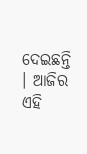ଦେଇଛନ୍ତି । ଆଜିର ଏହି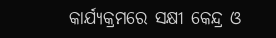କାର୍ଯ୍ୟକ୍ରମରେ ସକ୍ଷୀ କେନ୍ଦ୍ର ଓ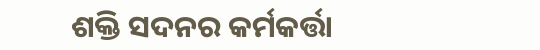ଶକ୍ତି ସଦନର କର୍ମକର୍ତ୍ତା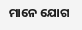ମାନେ ଯୋଗ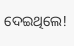ଦେଇଥିଲେ!